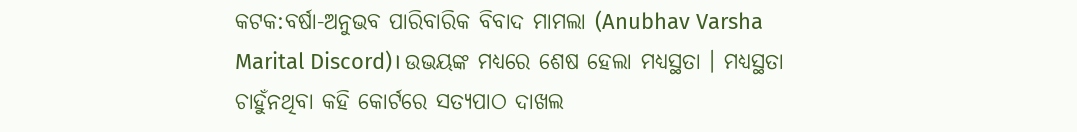କଟକ:ବର୍ଷା-ଅନୁଭବ ପାରିବାରିକ ବିବାଦ ମାମଲା (Anubhav Varsha Marital Discord)। ଉଭୟଙ୍କ ମଧ୍ୟରେ ଶେଷ ହେଲା ମଧ୍ୟସ୍ଥତା । ମଧ୍ୟସ୍ଥତା ଚାହୁଁନଥିବା କହି କୋର୍ଟରେ ସତ୍ୟପାଠ ଦାଖଲ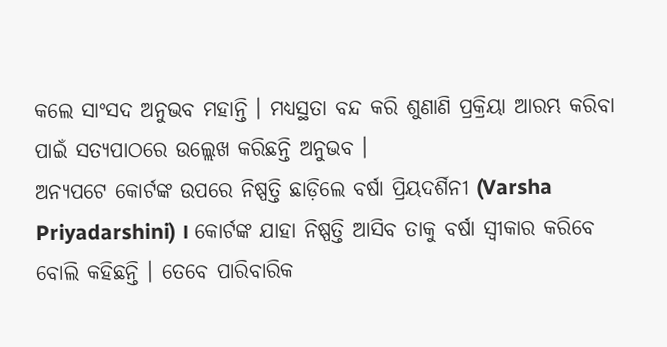କଲେ ସାଂସଦ ଅନୁଭବ ମହାନ୍ତି । ମଧ୍ୟସ୍ଥତା ବନ୍ଦ କରି ଶୁଣାଣି ପ୍ରକ୍ରିୟା ଆରମ୍ଭ କରିବା ପାଇଁ ସତ୍ୟପାଠରେ ଉଲ୍ଲେଖ କରିଛନ୍ତି ଅନୁଭବ ।
ଅନ୍ୟପଟେ କୋର୍ଟଙ୍କ ଉପରେ ନିଷ୍ପତ୍ତି ଛାଡ଼ିଲେ ବର୍ଷା ପ୍ରିୟଦର୍ଶିନୀ (Varsha Priyadarshini) । କୋର୍ଟଙ୍କ ଯାହା ନିଷ୍ପତ୍ତି ଆସିବ ତାକୁ ବର୍ଷା ସ୍ବୀକାର କରିବେ ବୋଲି କହିଛନ୍ତି । ତେବେ ପାରିବାରିକ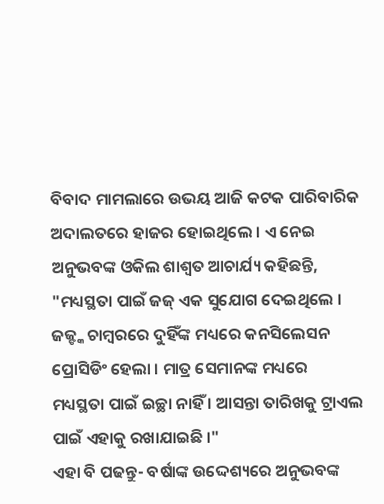ବିବାଦ ମାମଲାରେ ଉଭୟ ଆଜି କଟକ ପାରିବାରିକ ଅଦାଲତରେ ହାଜର ହୋଇଥିଲେ । ଏ ନେଇ ଅନୁଭବଙ୍କ ଓକିଲ ଶାଶ୍ବତ ଆଚାର୍ଯ୍ୟ କହିଛନ୍ତି, "ମଧ୍ୟସ୍ଥତା ପାଇଁ ଜଜ୍ ଏକ ସୁଯୋଗ ଦେଇଥିଲେ । ଜଜ୍ଙ୍କ ଚାମ୍ବରରେ ଦୁହିଁଙ୍କ ମଧ୍ୟରେ କନସିଲେସନ ପ୍ରୋସିଡିଂ ହେଲା । ମାତ୍ର ସେମାନଙ୍କ ମଧ୍ୟରେ ମଧ୍ୟସ୍ଥତା ପାଇଁ ଇଚ୍ଛା ନାହିଁ । ଆସନ୍ତା ତାରିଖକୁ ଟ୍ରାଏଲ ପାଇଁ ଏହାକୁ ରଖାଯାଇଛି ।"
ଏହା ବି ପଢନ୍ତୁ- ବର୍ଷାଙ୍କ ଉଦ୍ଦେଶ୍ୟରେ ଅନୁଭବଙ୍କ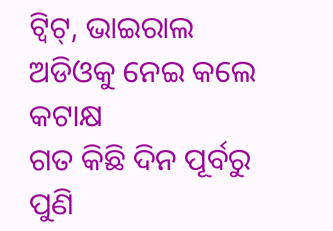ଟ୍ବିଟ୍, ଭାଇରାଲ ଅଡିଓକୁ ନେଇ କଲେ କଟାକ୍ଷ
ଗତ କିଛି ଦିନ ପୂର୍ବରୁ ପୁଣି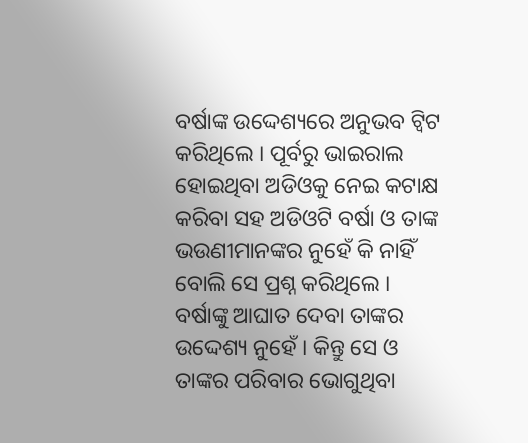ବର୍ଷାଙ୍କ ଉଦ୍ଦେଶ୍ୟରେ ଅନୁଭବ ଟ୍ବିଟ କରିଥିଲେ । ପୂର୍ବରୁ ଭାଇରାଲ ହୋଇଥିବା ଅଡିଓକୁ ନେଇ କଟାକ୍ଷ କରିବା ସହ ଅଡିଓଟି ବର୍ଷା ଓ ତାଙ୍କ ଭଉଣୀମାନଙ୍କର ନୁହେଁ କି ନାହିଁ ବୋଲି ସେ ପ୍ରଶ୍ନ କରିଥିଲେ । ବର୍ଷାଙ୍କୁ ଆଘାତ ଦେବା ତାଙ୍କର ଉଦ୍ଦେଶ୍ୟ ନୁହେଁ । କିନ୍ତୁ ସେ ଓ ତାଙ୍କର ପରିବାର ଭୋଗୁଥିବା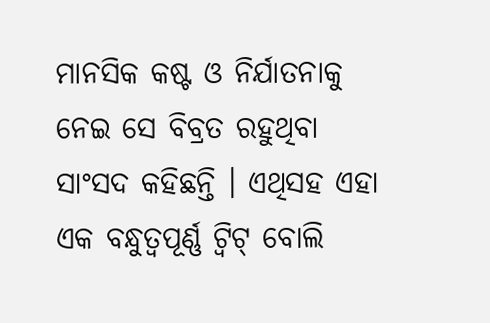ମାନସିକ କଷ୍ଟ ଓ ନିର୍ଯାତନାକୁ ନେଇ ସେ ବିବ୍ରତ ରହୁଥିବା ସାଂସଦ କହିଛନ୍ତି । ଏଥିସହ ଏହା ଏକ ବନ୍ଧୁତ୍ବପୂର୍ଣ୍ଣ ଟ୍ବିଟ୍ ବୋଲି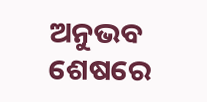ଅନୁଭବ ଶେଷରେ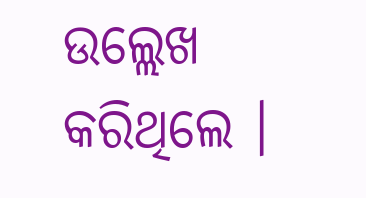ଉଲ୍ଲେଖ କରିଥିଲେ ।